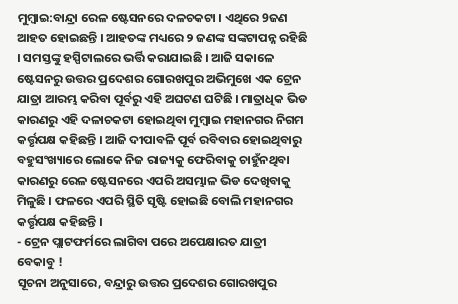ମୁମ୍ବାଇ:ବାନ୍ଦ୍ରା ରେଳ ଷ୍ଟେସନରେ ଦଳଚକଟା । ଏଥିରେ 9ଜଣ ଆହତ ହୋଇଛନ୍ତି । ଆହତଙ୍କ ମଧ୍ୟରେ ୨ ଜଣଙ୍କ ସଙ୍କଟାପନ୍ନ ରହିଛି । ସମସ୍ତଙ୍କୁ ହସ୍ପିଟାଲରେ ଭର୍ତ୍ତି କରାଯାଇଛି । ଆଜି ସକାଳେ ଷ୍ଟେସନରୁ ଉତ୍ତର ପ୍ରଦେଶର ଗୋରଖପୁର ଅଭିମୁଖେ ଏକ ଟ୍ରେନ ଯାତ୍ରା ଆରମ୍ଭ କରିବା ପୂର୍ବରୁ ଏହି ଅଘଟଣ ଘଟିଛି । ମାତ୍ରାଧିକ ଭିଡ କାରଣରୁ ଏହି ଦଳାଚକଟା ହୋଇଥିବା ମୁମ୍ବାଇ ମହାନଗର ନିଗମ କର୍ତ୍ତୃପକ୍ଷ କହିଛନ୍ତି । ଆଜି ଦୀପାବଳି ପୂର୍ବ ରବିବାର ହୋଇଥିବାରୁ ବହୁସଂଖ୍ୟାରେ ଲୋକେ ନିଜ ରାଜ୍ୟକୁ ଫେରିବାକୁ ଚାହୁଁନଥିବା କାରଣରୁ ରେଳ ଷ୍ଟେସନରେ ଏପରି ଅସମ୍ଭାଳ ଭିଡ ଦେଖିବାକୁ ମିଳୁଛି । ଫଳରେ ଏପରି ସ୍ଥିତି ସୃଷ୍ଟି ହୋଇଛି ବୋଲି ମହାନଗର କର୍ତ୍ତୃପକ୍ଷ କହିଛନ୍ତି ।
- ଟ୍ରେନ ପ୍ଲାଟଫର୍ମରେ ଲାଗିବା ପରେ ଅପେକ୍ଷାରତ ଯାତ୍ରୀ ବେକାବୁ !
ସୂଚନା ଅନୁସାରେ, ବନ୍ଦ୍ରାରୁ ଉତ୍ତର ପ୍ରଦେଶର ଗୋରଖପୁର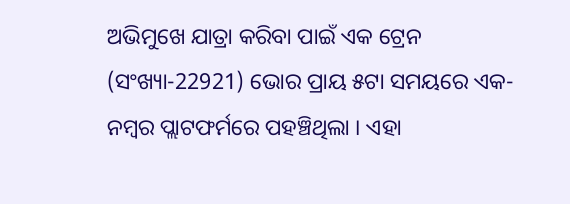ଅଭିମୁଖେ ଯାତ୍ରା କରିବା ପାଇଁ ଏକ ଟ୍ରେନ (ସଂଖ୍ୟା-22921) ଭୋର ପ୍ରାୟ ୫ଟା ସମୟରେ ଏକ-ନମ୍ବର ପ୍ଲାଟଫର୍ମରେ ପହଞ୍ଚିଥିଲା । ଏହା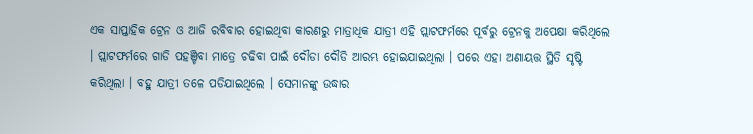ଏକ ସାପ୍ତାହିକ ଟ୍ରେନ ଓ ଆଜି ରବିବାର ହୋଇଥିବା କାରଣରୁ ମାତ୍ରାଧିକ ଯାତ୍ରୀ ଏହି ପ୍ଲାଟଫର୍ମରେ ପୂର୍ବରୁ ଟ୍ରେନକୁ ଅପେକ୍ଷା କରିଥିଲେ । ପ୍ଲାଟଫର୍ମରେ ଗାଡି ପହଞ୍ଚିବା ମାତ୍ରେ ଚଢିବା ପାଇଁ ଦୌଡା ଦୌଡି ଆରମ୍ଭ ହୋଇଯାଇଥିଲା । ପରେ ଏହା ଅଣାୟତ୍ତ ସ୍ଥିତି ସୃଷ୍ଟି କରିଥିଲା । ବହୁ ଯାତ୍ରୀ ତଳେ ପଡିଯାଇଥିଲେ । ସେମାନଙ୍କୁ ଉଦ୍ଧାର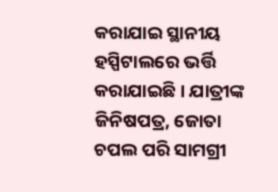କରାଯାଇ ସ୍ଥାନୀୟ ହସ୍ପିଟାଲରେ ଭର୍ତ୍ତି କରାଯାଇଛି । ଯାତ୍ରୀଙ୍କ ଜିନିଷପତ୍ର, ଜୋତା ଚପଲ ପରି ସାମଗ୍ରୀ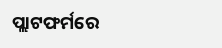ପ୍ଲାଟଫର୍ମରେ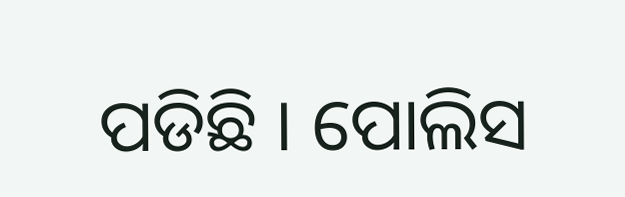ପଡିଛି । ପୋଲିସ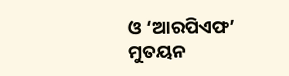ଓ ‘ଆରପିଏଫ’ ମୁତୟନ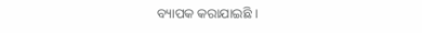ବ୍ୟାପକ କରାଯାଇଛି ।